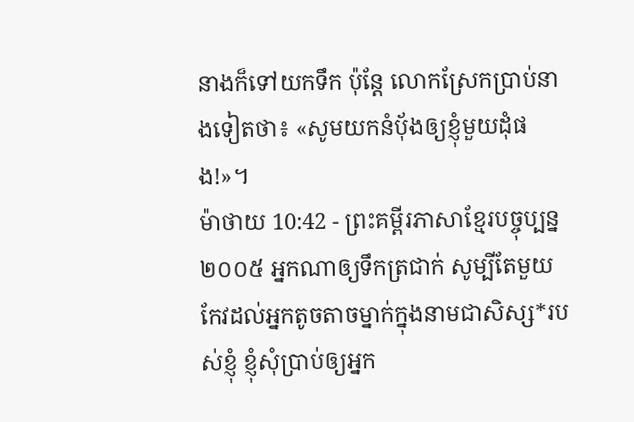នាងក៏ទៅយកទឹក ប៉ុន្តែ លោកស្រែកប្រាប់នាងទៀតថា៖ «សូមយកនំបុ័ងឲ្យខ្ញុំមួយដុំផង!»។
ម៉ាថាយ 10:42 - ព្រះគម្ពីរភាសាខ្មែរបច្ចុប្បន្ន ២០០៥ អ្នកណាឲ្យទឹកត្រជាក់ សូម្បីតែមួយកែវដល់អ្នកតូចតាចម្នាក់ក្នុងនាមជាសិស្ស*របស់ខ្ញុំ ខ្ញុំសុំប្រាប់ឲ្យអ្នក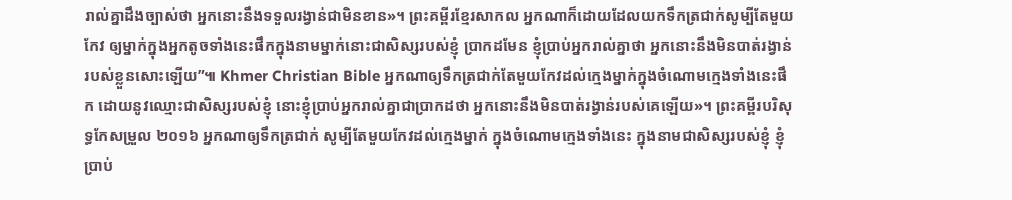រាល់គ្នាដឹងច្បាស់ថា អ្នកនោះនឹងទទួលរង្វាន់ជាមិនខាន»។ ព្រះគម្ពីរខ្មែរសាកល អ្នកណាក៏ដោយដែលយកទឹកត្រជាក់សូម្បីតែមួយកែវ ឲ្យម្នាក់ក្នុងអ្នកតូចទាំងនេះផឹកក្នុងនាមម្នាក់នោះជាសិស្សរបស់ខ្ញុំ ប្រាកដមែន ខ្ញុំប្រាប់អ្នករាល់គ្នាថា អ្នកនោះនឹងមិនបាត់រង្វាន់របស់ខ្លួនសោះឡើយ”៕ Khmer Christian Bible អ្នកណាឲ្យទឹកត្រជាក់តែមួយកែវដល់ក្មេងម្នាក់ក្នុងចំណោមក្មេងទាំងនេះផឹក ដោយនូវឈ្មោះជាសិស្សរបស់ខ្ញុំ នោះខ្ញុំប្រាប់អ្នករាល់គ្នាជាប្រាកដថា អ្នកនោះនឹងមិនបាត់រង្វាន់របស់គេឡើយ»។ ព្រះគម្ពីរបរិសុទ្ធកែសម្រួល ២០១៦ អ្នកណាឲ្យទឹកត្រជាក់ សូម្បីតែមួយកែវដល់ក្មេងម្នាក់ ក្នុងចំណោមក្មេងទាំងនេះ ក្នុងនាមជាសិស្សរបស់ខ្ញុំ ខ្ញុំប្រាប់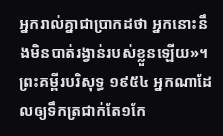អ្នករាល់គ្នាជាប្រាកដថា អ្នកនោះនឹងមិនបាត់រង្វាន់របស់ខ្លួនឡើយ»។ ព្រះគម្ពីរបរិសុទ្ធ ១៩៥៤ អ្នកណាដែលឲ្យទឹកត្រជាក់តែ១កែ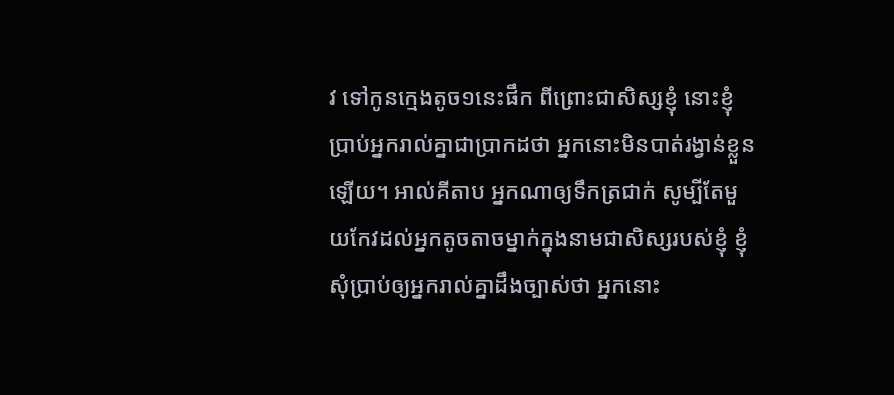វ ទៅកូនក្មេងតូច១នេះផឹក ពីព្រោះជាសិស្សខ្ញុំ នោះខ្ញុំប្រាប់អ្នករាល់គ្នាជាប្រាកដថា អ្នកនោះមិនបាត់រង្វាន់ខ្លួនឡើយ។ អាល់គីតាប អ្នកណាឲ្យទឹកត្រជាក់ សូម្បីតែមួយកែវដល់អ្នកតូចតាចម្នាក់ក្នុងនាមជាសិស្សរបស់ខ្ញុំ ខ្ញុំសុំប្រាប់ឲ្យអ្នករាល់គ្នាដឹងច្បាស់ថា អ្នកនោះ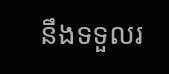នឹងទទួលរ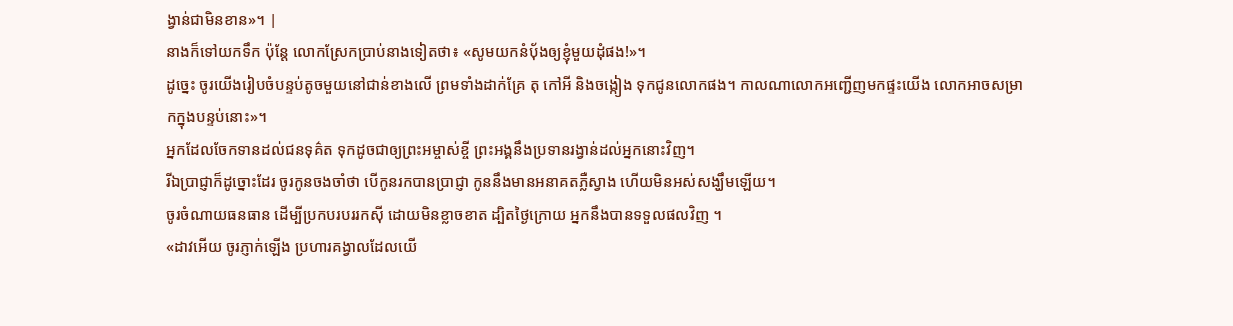ង្វាន់ជាមិនខាន»។ |
នាងក៏ទៅយកទឹក ប៉ុន្តែ លោកស្រែកប្រាប់នាងទៀតថា៖ «សូមយកនំបុ័ងឲ្យខ្ញុំមួយដុំផង!»។
ដូច្នេះ ចូរយើងរៀបចំបន្ទប់តូចមួយនៅជាន់ខាងលើ ព្រមទាំងដាក់គ្រែ តុ កៅអី និងចង្កៀង ទុកជូនលោកផង។ កាលណាលោកអញ្ជើញមកផ្ទះយើង លោកអាចសម្រាកក្នុងបន្ទប់នោះ»។
អ្នកដែលចែកទានដល់ជនទុគ៌ត ទុកដូចជាឲ្យព្រះអម្ចាស់ខ្ចី ព្រះអង្គនឹងប្រទានរង្វាន់ដល់អ្នកនោះវិញ។
រីឯប្រាជ្ញាក៏ដូច្នោះដែរ ចូរកូនចងចាំថា បើកូនរកបានប្រាជ្ញា កូននឹងមានអនាគតភ្លឺស្វាង ហើយមិនអស់សង្ឃឹមឡើយ។
ចូរចំណាយធនធាន ដើម្បីប្រកបរបររកស៊ី ដោយមិនខ្លាចខាត ដ្បិតថ្ងៃក្រោយ អ្នកនឹងបានទទួលផលវិញ ។
«ដាវអើយ ចូរភ្ញាក់ឡើង ប្រហារគង្វាលដែលយើ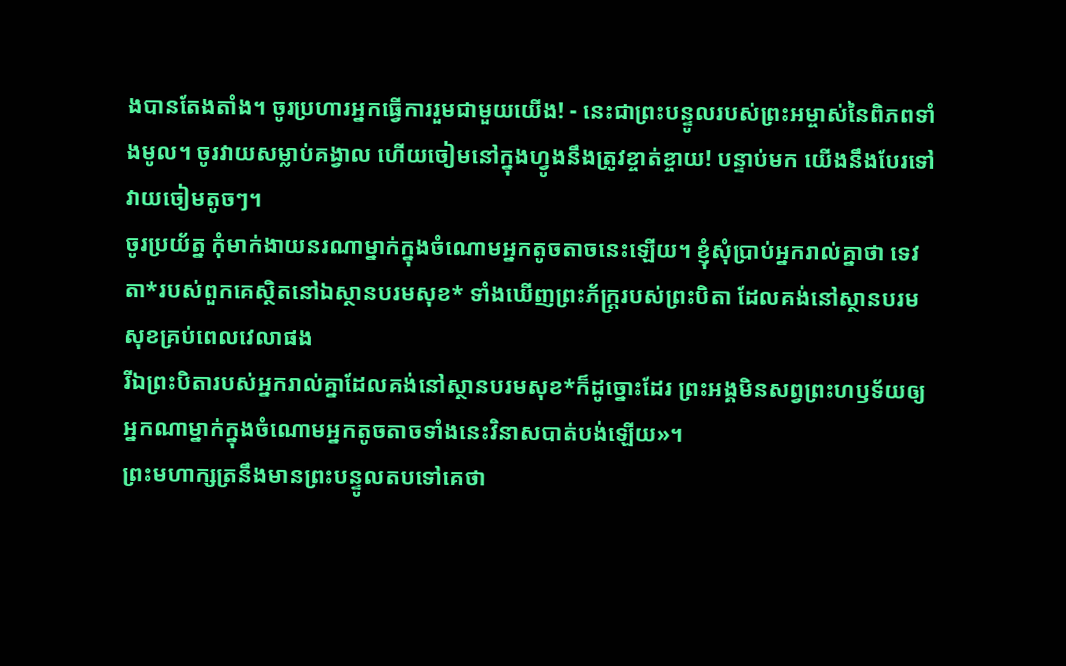ងបានតែងតាំង។ ចូរប្រហារអ្នកធ្វើការរួមជាមួយយើង! - នេះជាព្រះបន្ទូលរបស់ព្រះអម្ចាស់នៃពិភពទាំងមូល។ ចូរវាយសម្លាប់គង្វាល ហើយចៀមនៅក្នុងហ្វូងនឹងត្រូវខ្ចាត់ខ្ចាយ! បន្ទាប់មក យើងនឹងបែរទៅវាយចៀមតូចៗ។
ចូរប្រយ័ត្ន កុំមាក់ងាយនរណាម្នាក់ក្នុងចំណោមអ្នកតូចតាចនេះឡើយ។ ខ្ញុំសុំប្រាប់អ្នករាល់គ្នាថា ទេវតា*របស់ពួកគេស្ថិតនៅឯស្ថានបរមសុខ* ទាំងឃើញព្រះភ័ក្ត្ររបស់ព្រះបិតា ដែលគង់នៅស្ថានបរមសុខគ្រប់ពេលវេលាផង
រីឯព្រះបិតារបស់អ្នករាល់គ្នាដែលគង់នៅស្ថានបរមសុខ*ក៏ដូច្នោះដែរ ព្រះអង្គមិនសព្វព្រះហឫទ័យឲ្យអ្នកណាម្នាក់ក្នុងចំណោមអ្នកតូចតាចទាំងនេះវិនាសបាត់បង់ឡើយ»។
ព្រះមហាក្សត្រនឹងមានព្រះបន្ទូលតបទៅគេថា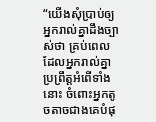“យើងសុំប្រាប់ឲ្យអ្នករាល់គ្នាដឹងច្បាស់ថា គ្រប់ពេលដែលអ្នករាល់គ្នាប្រព្រឹត្តអំពើទាំងនោះ ចំពោះអ្នកតូចតាចជាងគេបំផុ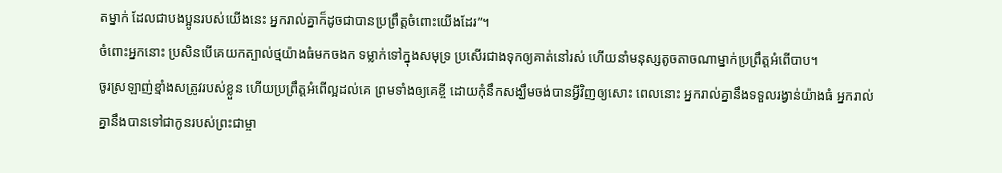តម្នាក់ ដែលជាបងប្អូនរបស់យើងនេះ អ្នករាល់គ្នាក៏ដូចជាបានប្រព្រឹត្តចំពោះយើងដែរ”។
ចំពោះអ្នកនោះ ប្រសិនបើគេយកត្បាល់ថ្មយ៉ាងធំមកចងក ទម្លាក់ទៅក្នុងសមុទ្រ ប្រសើរជាងទុកឲ្យគាត់នៅរស់ ហើយនាំមនុស្សតូចតាចណាម្នាក់ប្រព្រឹត្តអំពើបាប។
ចូរស្រឡាញ់ខ្មាំងសត្រូវរបស់ខ្លួន ហើយប្រព្រឹត្តអំពើល្អដល់គេ ព្រមទាំងឲ្យគេខ្ចី ដោយកុំនឹកសង្ឃឹមចង់បានអ្វីវិញឲ្យសោះ ពេលនោះ អ្នករាល់គ្នានឹងទទួលរង្វាន់យ៉ាងធំ អ្នករាល់គ្នានឹងបានទៅជាកូនរបស់ព្រះជាម្ចា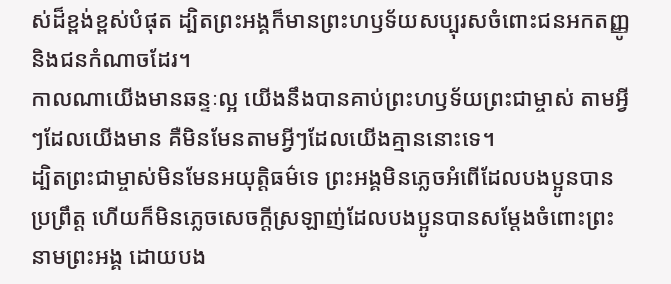ស់ដ៏ខ្ពង់ខ្ពស់បំផុត ដ្បិតព្រះអង្គក៏មានព្រះហឫទ័យសប្បុរសចំពោះជនអកតញ្ញូ និងជនកំណាចដែរ។
កាលណាយើងមានឆន្ទៈល្អ យើងនឹងបានគាប់ព្រះហឫទ័យព្រះជាម្ចាស់ តាមអ្វីៗដែលយើងមាន គឺមិនមែនតាមអ្វីៗដែលយើងគ្មាននោះទេ។
ដ្បិតព្រះជាម្ចាស់មិនមែនអយុត្ដិធម៌ទេ ព្រះអង្គមិនភ្លេចអំពើដែលបងប្អូនបានប្រព្រឹត្ត ហើយក៏មិនភ្លេចសេចក្ដីស្រឡាញ់ដែលបងប្អូនបានសម្តែងចំពោះព្រះនាមព្រះអង្គ ដោយបង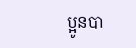ប្អូនបា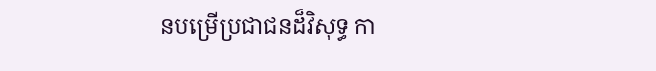នបម្រើប្រជាជនដ៏វិសុទ្ធ កា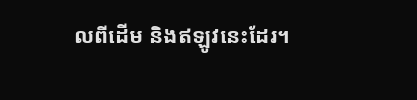លពីដើម និងឥឡូវនេះដែរ។